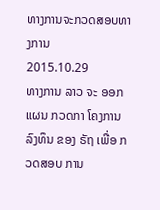ທາງການຈະກວດສອບທາງການ
2015.10.29
ທາງການ ລາວ ຈະ ອອກແຜນ ກວດກາ ໂຄງການ ລົງທຶນ ຂອງ ຣັຖ ເພື່ອ ກວດສອບ ການ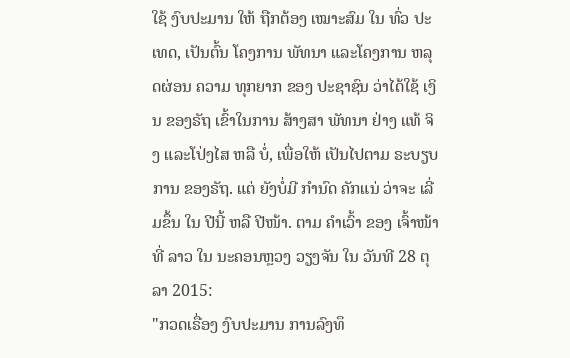ໃຊ້ ງົບປະມານ ໃຫ້ ຖືກຕ້ອງ ເໝາະສົມ ໃນ ທົ່ວ ປະເທດ, ເປັນຕົ້ນ ໂຄງການ ພັທນາ ແລະໂຄງການ ຫລຸດຜ່ອນ ຄວາມ ທຸກຍາກ ຂອງ ປະຊາຊົນ ວ່າໄດ້ໃຊ້ ເງິນ ຂອງຣັຖ ເຂົ້າໃນການ ສ້າງສາ ພັທນາ ຢ່າງ ແທ້ ຈິງ ແລະໂປ່ງໄສ ຫລື ບໍ່, ເພື່ອໃຫ້ ເປັນໄປຕາມ ຣະບຽບການ ຂອງຣັຖ. ແຕ່ ຍັງບໍ່ມີ ກໍານົດ ຄັກແນ່ ວ່າຈະ ເລີ່ມຂຶ້ນ ໃນ ປີນີ້ ຫລື ປີໜ້າ. ຕາມ ຄໍາເວົ້າ ຂອງ ເຈົ້າໜ້າທີ່ ລາວ ໃນ ນະຄອນຫຼວງ ວຽງຈັນ ໃນ ວັນທີ 28 ຕຸລາ 2015:
"ກວດເຣື່ອງ ງົບປະມານ ການລົງທຶ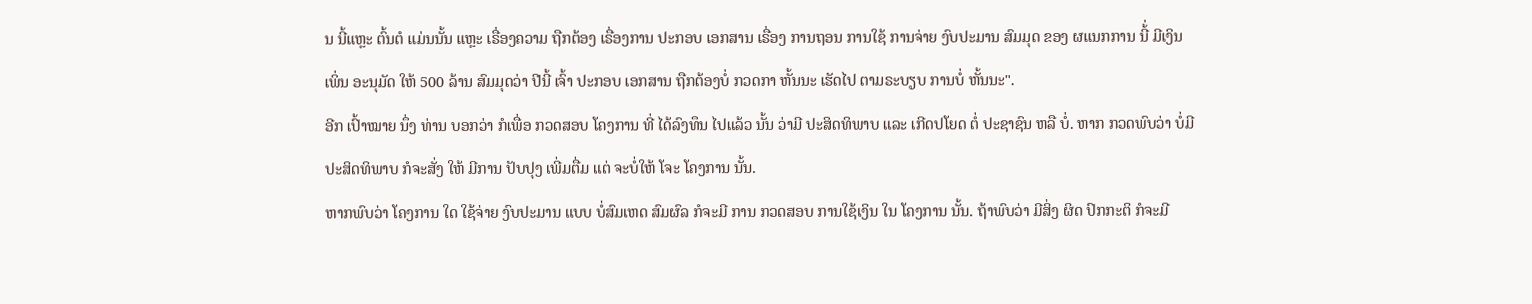ນ ນີ້ແຫຼະ ຕົ້ນຕໍ ແມ່ນນັ້ນ ແຫຼະ ເຣື່ອງຄວາມ ຖືກຕ້ອງ ເຣື່ອງການ ປະກອບ ເອກສານ ເຣື່ອງ ການຖອນ ການໃຊ້ ການຈ່າຍ ງົບປະມານ ສົມມຸດ ຂອງ ຜແນກການ ນີ້່ ມີເງິນ ເພິ່ນ ອະນຸມັດ ໃຫ້ 500 ລ້ານ ສົມມຸດວ່າ ປີນີ້ ເຈົ້າ ປະກອບ ເອກສານ ຖືກຕ້ອງບໍ່ ກວດກາ ຫັ້ນນະ ເຮັດໄປ ຕາມຣະບຽບ ການບໍ່ ຫັ້ນນະ".
ອີກ ເປົ້າໝາຍ ນຶ່ງ ທ່ານ ບອກວ່າ ກໍເພື່ອ ກວດສອບ ໂຄງການ ທີ່ ໄດ້ລົງທຶນ ໄປແລ້ວ ນັ້ນ ວ່າມີ ປະສິດທິພາບ ແລະ ເກີດປໂຍດ ຕໍ່ ປະຊາຊົນ ຫລື ບໍ່. ຫາກ ກວດພົບວ່າ ບໍ່ມີ ປະສິດທິພາບ ກໍຈະສັ່ງ ໃຫ້ ມີການ ປັບປຸງ ເພີ່ມຕື່ມ ແຕ່ ຈະບໍ່ໃຫ້ ໂຈະ ໂຄງການ ນັ້ນ.
ຫາກພົບວ່າ ໂຄງການ ໃດ ໃຊ້ຈ່າຍ ງົບປະມານ ແບບ ບໍ່ສົມເຫດ ສົມຜົລ ກໍຈະມີ ການ ກວດສອບ ການໃຊ້ເງິນ ໃນ ໂຄງການ ນັ້ນ. ຖ້າພົບວ່າ ມີສິ່ງ ຜິດ ປົກກະຕິ ກໍຈະມີ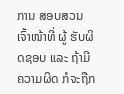ການ ສອບສວນ ເຈົ້າໜ້າທີ່ ຜູ້ ຮັບຜິດຊອບ ແລະ ຖ້າມີ ຄວາມຜິດ ກໍຈະຖືກ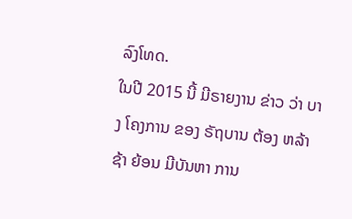ລົງໂທດ.
ໃນປີ 2015 ນີ້ ມີຣາຍງານ ຂ່າວ ວ່າ ບາງ ໂຄງການ ຂອງ ຣັຖບານ ຕ້ອງ ຫລ້າຊ້າ ຍ້ອນ ມີບັນຫາ ການ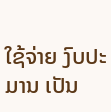ໃຊ້ຈ່າຍ ງົບປະມານ ເປັນ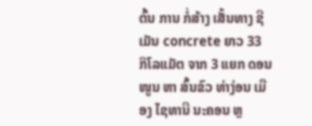ຕົ້ນ ການ ກໍ່ສ້າງ ເສັ້ນທາງ ຊີເມັນ concrete ຍາວ 33 ກິໂລແມັຕ ຈາກ 3 ແຍກ ດອນໜູນ ຫາ ສົ້ນຂົວ ທ່າງ່ອນ ເມືອງ ໄຊທານີ ນະຄອນ ຫຼ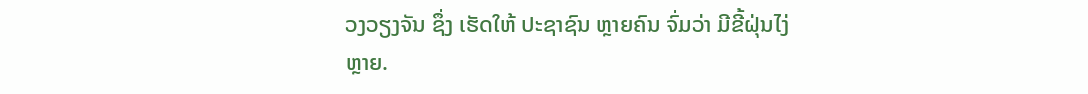ວງວຽງຈັນ ຊຶ່ງ ເຮັດໃຫ້ ປະຊາຊົນ ຫຼາຍຄົນ ຈົ່ມວ່າ ມີຂີ້ຝຸ່ນໄງ່ ຫຼາຍ.